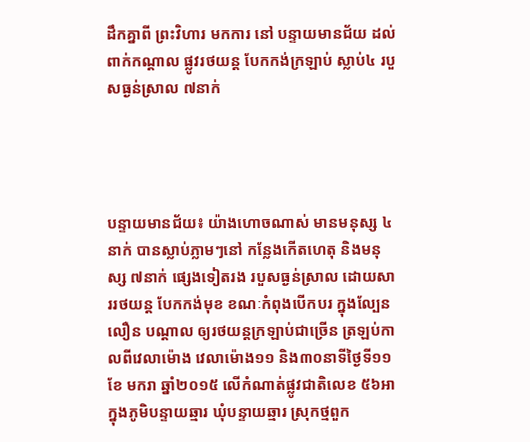ដឹកគ្នាពី ព្រះវិហារ មកការ នៅ បន្ទាយមានជ័យ ដល់ពាក់កណ្តាល ផ្លូវរថយន្ត បែកកង់ក្រឡាប់ ស្លាប់៤ របួសធ្ងន់ស្រាល ៧នាក់




បន្ទាយមានជ័យ៖ យ៉ាងហោចណាស់ មានមនុស្ស ៤នាក់ បានស្លាប់ភ្លាមៗនៅ កន្លែងកើតហេតុ និងមនុស្ស ៧នាក់ ផ្សេងទៀតរង របួសធ្ងន់ស្រាល ដោយសាររថយន្ត បែកកង់មុខ ខណៈកំពុងបើកបរ ក្នុងល្បែនលឿន បណ្តាល ឲ្យរថយន្តក្រឡាប់ជាច្រើន ត្រឡប់កាលពីវេលាម៉ោង វេលាម៉ោង១១ និង៣០នាទីថ្ងៃទី១១ ខែ មករា ឆ្នាំ២០១៥ លើកំណាត់ផ្លូវជាតិលេខ ៥៦អា ក្នុងភូមិបន្ទាយឆ្មារ ឃុំបន្ទាយឆ្មារ ស្រុកថ្មពួក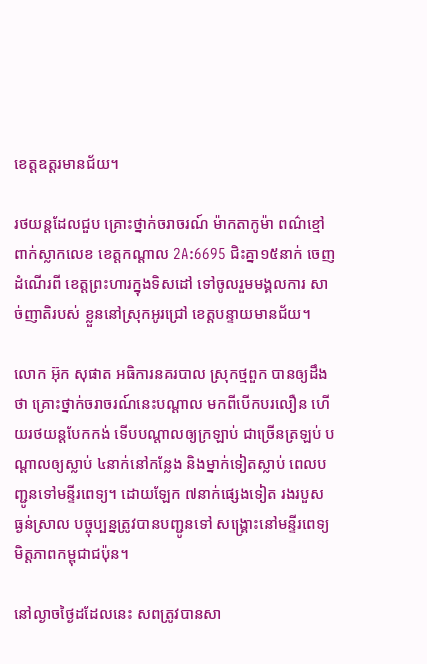ខេត្តឧត្តរមានជ័យ។

រថយន្តដែលជួប គ្រោះថ្នាក់ចរាចរណ៍ ម៉ាកតាកូម៉ា ពណ៌ខ្មៅ ពាក់ស្លាកលេខ ខេត្តកណ្តាល 2A:6695 ជិះគ្នា១៥នាក់ ចេញដំណើរពី ខេត្តព្រះហារក្នុងទិសដៅ ទៅចូលរួមមង្គលការ សាច់ញាតិរបស់ ខ្លួននៅស្រុកអូរជ្រៅ ខេត្តបន្ទាយមានជ័យ។

លោក អ៊ុក សុផាត អធិការនគរបាល ស្រុកថ្មពួក បានឲ្យដឹងថា គ្រោះថ្នាក់ចរាចរណ៍នេះបណ្តាល មកពីបើកបរលឿន ហើយរថយន្តបែកកង់ ទើបបណ្តាលឲ្យក្រឡាប់ ជាច្រើនត្រឡប់ បណ្តាលឲ្យស្លាប់ ៤នាក់នៅកន្លែង និងម្នាក់ទៀតស្លាប់ ពេលបញ្ជូនទៅមន្ទីរពេទ្យ។ ដោយឡែក ៧នាក់ផ្សេងទៀត រងរបួស ធ្ងន់ស្រាល បច្ចុប្បន្នត្រូវបានបញ្ជូនទៅ សង្គ្រោះនៅមន្ទីរពេទ្យ មិត្តភាពកម្ពុជាជប៉ុន។

នៅល្ងាចថ្ងៃដដែលនេះ សពត្រូវបានសា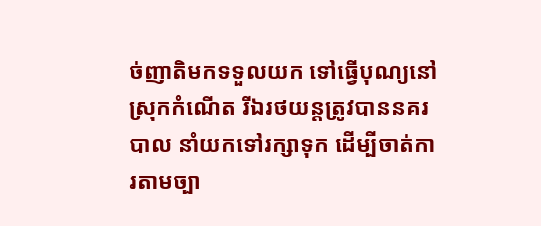ច់ញាតិមកទទួលយក ទៅធ្វើបុណ្យនៅស្រុកកំណើត រីឯរថយន្តត្រូវបាននគរបាល នាំយកទៅរក្សាទុក ដើម្បីចាត់ការតាមច្បា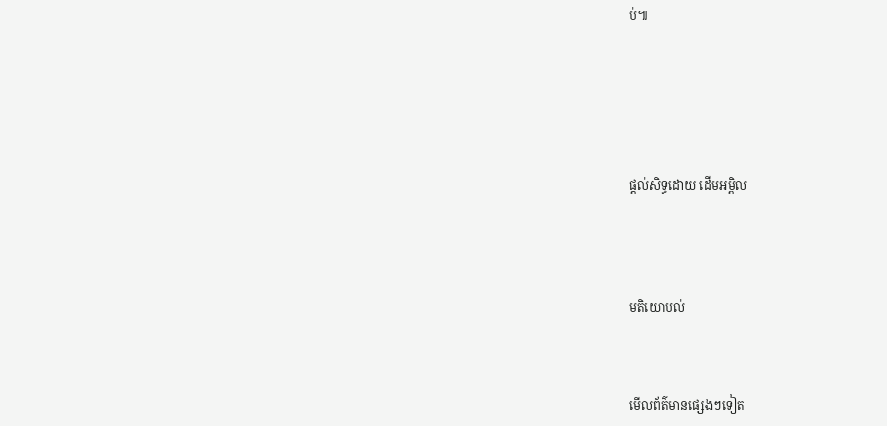ប់៕






ផ្តល់សិទ្ធដោយ ដើមអម្ពិល




មតិយោបល់



មើលព័ត៌មានផ្សេងៗទៀត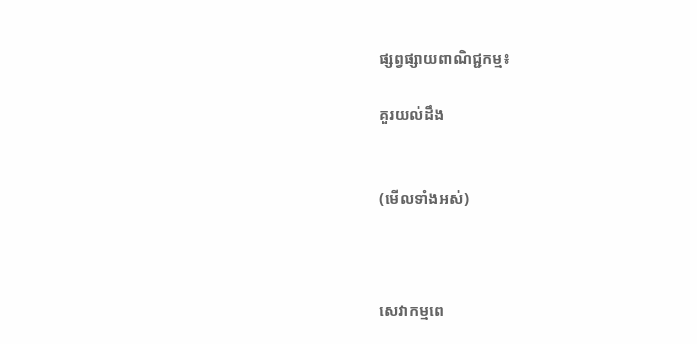ផ្សព្វផ្សាយពាណិជ្ជកម្ម៖

គួរយល់ដឹង


(មើលទាំងអស់)



សេវាកម្មពេ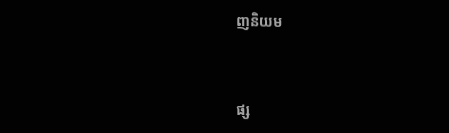ញនិយម



ផ្ស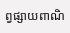ព្វផ្សាយពាណិ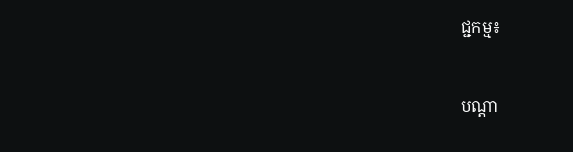ជ្ជកម្ម៖


បណ្តា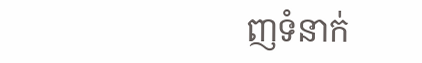ញទំនាក់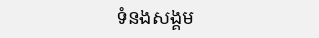ទំនងសង្គម